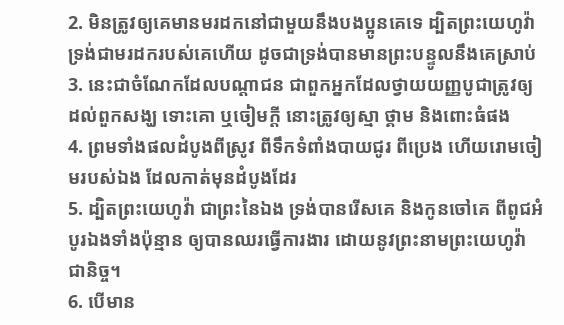2. មិនត្រូវឲ្យគេមានមរដកនៅជាមួយនឹងបងប្អូនគេទេ ដ្បិតព្រះយេហូវ៉ាទ្រង់ជាមរដករបស់គេហើយ ដូចជាទ្រង់បានមានព្រះបន្ទូលនឹងគេស្រាប់
3. នេះជាចំណែកដែលបណ្តាជន ជាពួកអ្នកដែលថ្វាយយញ្ញបូជាត្រូវឲ្យដល់ពួកសង្ឃ ទោះគោ ឬចៀមក្តី នោះត្រូវឲ្យស្មា ថ្គាម និងពោះធំផង
4. ព្រមទាំងផលដំបូងពីស្រូវ ពីទឹកទំពាំងបាយជូរ ពីប្រេង ហើយរោមចៀមរបស់ឯង ដែលកាត់មុនដំបូងដែរ
5. ដ្បិតព្រះយេហូវ៉ា ជាព្រះនៃឯង ទ្រង់បានរើសគេ និងកូនចៅគេ ពីពូជអំបូរឯងទាំងប៉ុន្មាន ឲ្យបានឈរធ្វើការងារ ដោយនូវព្រះនាមព្រះយេហូវ៉ាជានិច្ច។
6. បើមាន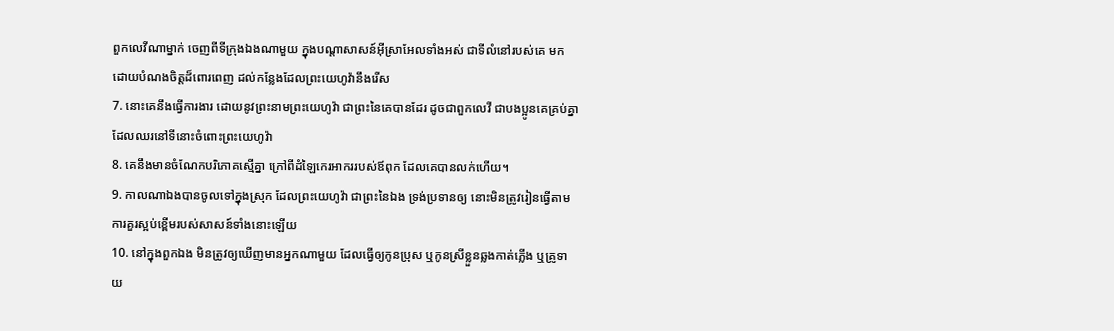ពួកលេវីណាម្នាក់ ចេញពីទីក្រុងឯងណាមួយ ក្នុងបណ្តាសាសន៍អ៊ីស្រាអែលទាំងអស់ ជាទីលំនៅរបស់គេ មកដោយបំណងចិត្តដ៏ពោរពេញ ដល់កន្លែងដែលព្រះយេហូវ៉ានឹងរើស
7. នោះគេនឹងធ្វើការងារ ដោយនូវព្រះនាមព្រះយេហូវ៉ា ជាព្រះនៃគេបានដែរ ដូចជាពួកលេវី ជាបងប្អូនគេគ្រប់គ្នា ដែលឈរនៅទីនោះចំពោះព្រះយេហូវ៉ា
8. គេនឹងមានចំណែកបរិភោគស្មើគ្នា ក្រៅពីដំឡៃកេរអាកររបស់ឪពុក ដែលគេបានលក់ហើយ។
9. កាលណាឯងបានចូលទៅក្នុងស្រុក ដែលព្រះយេហូវ៉ា ជាព្រះនៃឯង ទ្រង់ប្រទានឲ្យ នោះមិនត្រូវរៀនធ្វើតាមការគួរស្អប់ខ្ពើមរបស់សាសន៍ទាំងនោះឡើយ
10. នៅក្នុងពួកឯង មិនត្រូវឲ្យឃើញមានអ្នកណាមួយ ដែលធ្វើឲ្យកូនប្រុស ឬកូនស្រីខ្លួនឆ្លងកាត់ភ្លើង ឬគ្រូទាយ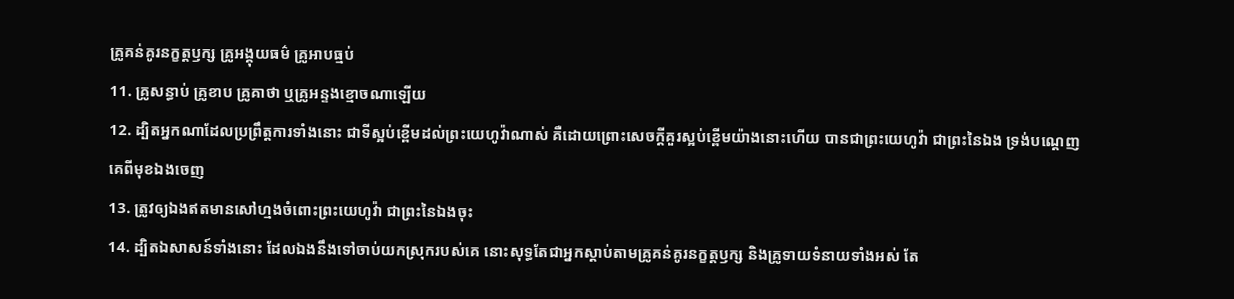គ្រូគន់គូរនក្ខត្តឫក្ស គ្រូអង្គុយធម៌ គ្រូអាបធ្មប់
11. គ្រូសន្ធាប់ គ្រូខាប គ្រូគាថា ឬគ្រូអន្ទងខ្មោចណាឡើយ
12. ដ្បិតអ្នកណាដែលប្រព្រឹត្តការទាំងនោះ ជាទីស្អប់ខ្ពើមដល់ព្រះយេហូវ៉ាណាស់ គឺដោយព្រោះសេចក្ដីគួរស្អប់ខ្ពើមយ៉ាងនោះហើយ បានជាព្រះយេហូវ៉ា ជាព្រះនៃឯង ទ្រង់បណ្តេញគេពីមុខឯងចេញ
13. ត្រូវឲ្យឯងឥតមានសៅហ្មងចំពោះព្រះយេហូវ៉ា ជាព្រះនៃឯងចុះ
14. ដ្បិតឯសាសន៍ទាំងនោះ ដែលឯងនឹងទៅចាប់យកស្រុករបស់គេ នោះសុទ្ធតែជាអ្នកស្តាប់តាមគ្រូគន់គូរនក្ខត្តឫក្ស និងគ្រូទាយទំនាយទាំងអស់ តែ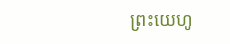ព្រះយេហូ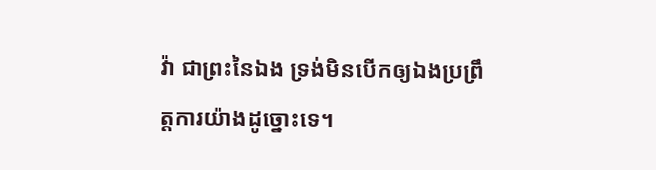វ៉ា ជាព្រះនៃឯង ទ្រង់មិនបើកឲ្យឯងប្រព្រឹត្តការយ៉ាងដូច្នោះទេ។